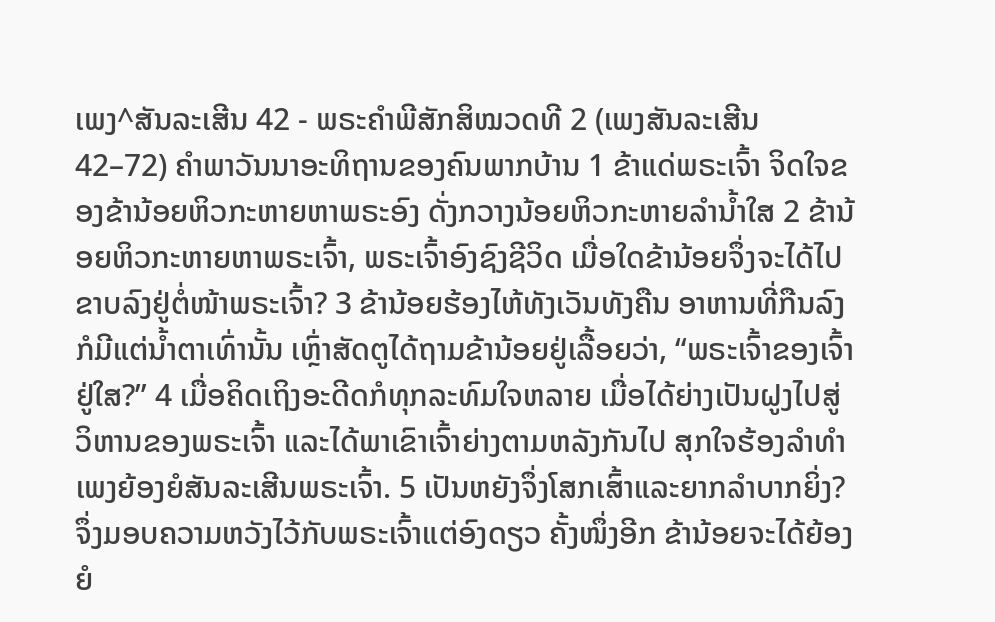ເພງ^ສັນລະເສີນ 42 - ພຣະຄຳພີສັກສິໝວດທີ 2 (ເພງສັນລະເສີນ 42–72) ຄຳພາວັນນາອະທິຖານຂອງຄົນພາກບ້ານ 1 ຂ້າແດ່ພຣະເຈົ້າ ຈິດໃຈຂອງຂ້ານ້ອຍຫິວກະຫາຍຫາພຣະອົງ ດັ່ງກວາງນ້ອຍຫິວກະຫາຍລຳນໍ້າໃສ 2 ຂ້ານ້ອຍຫິວກະຫາຍຫາພຣະເຈົ້າ, ພຣະເຈົ້າອົງຊົງຊີວິດ ເມື່ອໃດຂ້ານ້ອຍຈຶ່ງຈະໄດ້ໄປຂາບລົງຢູ່ຕໍ່ໜ້າພຣະເຈົ້າ? 3 ຂ້ານ້ອຍຮ້ອງໄຫ້ທັງເວັນທັງຄືນ ອາຫານທີ່ກືນລົງກໍມີແຕ່ນໍ້າຕາເທົ່ານັ້ນ ເຫຼົ່າສັດຕູໄດ້ຖາມຂ້ານ້ອຍຢູ່ເລື້ອຍວ່າ, “ພຣະເຈົ້າຂອງເຈົ້າຢູ່ໃສ?” 4 ເມື່ອຄິດເຖິງອະດີດກໍທຸກລະທົມໃຈຫລາຍ ເມື່ອໄດ້ຍ່າງເປັນຝູງໄປສູ່ວິຫານຂອງພຣະເຈົ້າ ແລະໄດ້ພາເຂົາເຈົ້າຍ່າງຕາມຫລັງກັນໄປ ສຸກໃຈຮ້ອງລຳທຳເພງຍ້ອງຍໍສັນລະເສີນພຣະເຈົ້າ. 5 ເປັນຫຍັງຈຶ່ງໂສກເສົ້າແລະຍາກລຳບາກຍິ່ງ? ຈຶ່ງມອບຄວາມຫວັງໄວ້ກັບພຣະເຈົ້າແຕ່ອົງດຽວ ຄັ້ງໜຶ່ງອີກ ຂ້ານ້ອຍຈະໄດ້ຍ້ອງຍໍ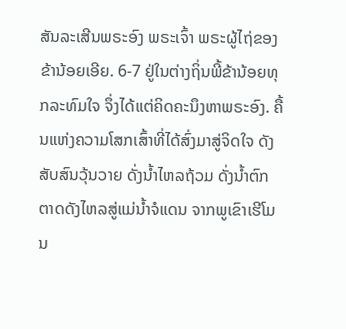ສັນລະເສີນພຣະອົງ ພຣະເຈົ້າ ພຣະຜູ້ໄຖ່ຂອງຂ້ານ້ອຍເອີຍ. 6-7 ຢູ່ໃນຕ່າງຖິ່ນພີ້ຂ້ານ້ອຍທຸກລະທົມໃຈ ຈຶ່ງໄດ້ແຕ່ຄິດຄະນຶງຫາພຣະອົງ. ຄື້ນແຫ່ງຄວາມໂສກເສົ້າທີ່ໄດ້ສົ່ງມາສູ່ຈິດໃຈ ດັງສັບສົນວຸ້ນວາຍ ດັ່ງນໍ້າໄຫລຖ້ວມ ດັ່ງນໍ້າຕົກຕາດດັງໄຫລສູ່ແມ່ນໍ້າຈໍແດນ ຈາກພູເຂົາເຮີໂມນ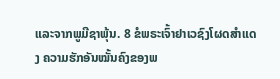ແລະຈາກພູມີຊາພຸ້ນ. 8 ຂໍພຣະເຈົ້າຢາເວຊົງໂຜດສຳແດງ ຄວາມຮັກອັນໝັ້ນຄົງຂອງພ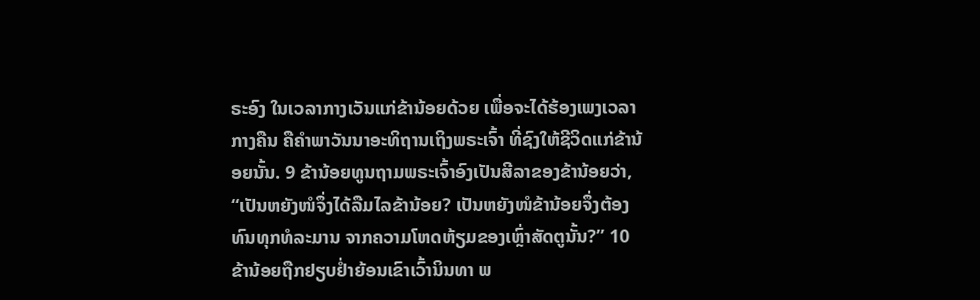ຣະອົງ ໃນເວລາກາງເວັນແກ່ຂ້ານ້ອຍດ້ວຍ ເພື່ອຈະໄດ້ຮ້ອງເພງເວລາກາງຄືນ ຄືຄຳພາວັນນາອະທິຖານເຖິງພຣະເຈົ້າ ທີ່ຊົງໃຫ້ຊີວິດແກ່ຂ້ານ້ອຍນັ້ນ. 9 ຂ້ານ້ອຍທູນຖາມພຣະເຈົ້າອົງເປັນສີລາຂອງຂ້ານ້ອຍວ່າ, “ເປັນຫຍັງໜໍຈຶ່ງໄດ້ລືມໄລຂ້ານ້ອຍ? ເປັນຫຍັງໜໍຂ້ານ້ອຍຈຶ່ງຕ້ອງທົນທຸກທໍລະມານ ຈາກຄວາມໂຫດຫ້ຽມຂອງເຫຼົ່າສັດຕູນັ້ນ?” 10 ຂ້ານ້ອຍຖືກຢຽບຢໍ່າຍ້ອນເຂົາເວົ້ານິນທາ ພ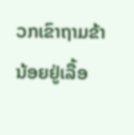ວກເຂົາຖາມຂ້ານ້ອຍຢູ່ເລື້ອ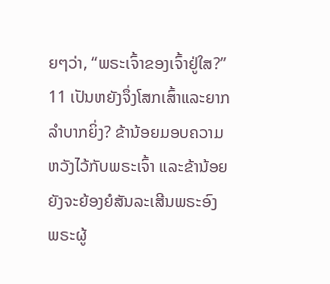ຍໆວ່າ, “ພຣະເຈົ້າຂອງເຈົ້າຢູ່ໃສ?” 11 ເປັນຫຍັງຈຶ່ງໂສກເສົ້າແລະຍາກລຳບາກຍິ່ງ? ຂ້ານ້ອຍມອບຄວາມຫວັງໄວ້ກັບພຣະເຈົ້າ ແລະຂ້ານ້ອຍຍັງຈະຍ້ອງຍໍສັນລະເສີນພຣະອົງ ພຣະຜູ້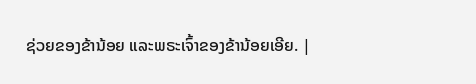ຊ່ວຍຂອງຂ້ານ້ອຍ ແລະພຣະເຈົ້າຂອງຂ້ານ້ອຍເອີຍ. |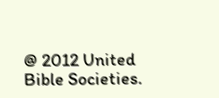@ 2012 United Bible Societies.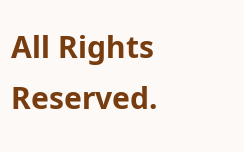All Rights Reserved.